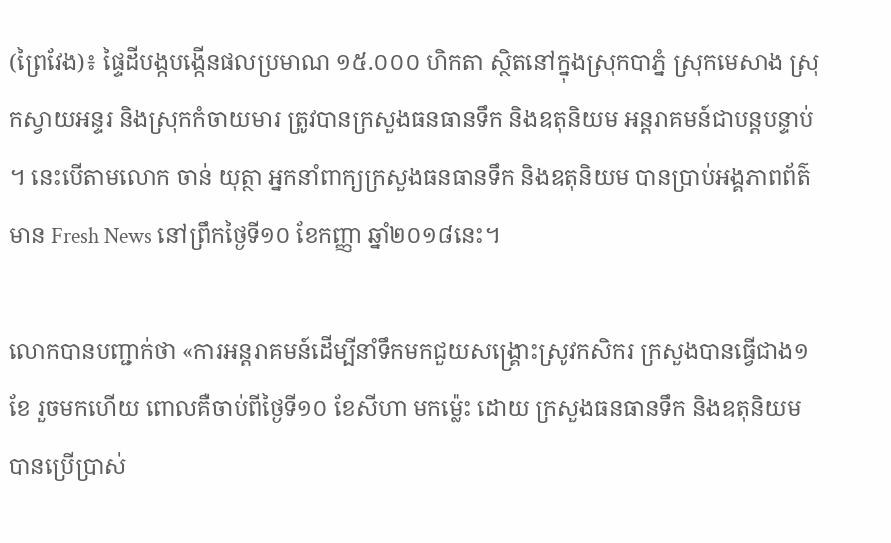(ព្រៃវែង)៖ ផ្ទៃដីបង្កបង្កើនផលប្រមាណ ១៥.០០០ ហិកតា ស្ថិតនៅក្នុងស្រុកបាភ្នំ ស្រុកមេសាង ស្រុកស្វាយអន្ទរ និងស្រុកកំចាយមារ ត្រូវបានក្រសួងធនធានទឹក និងឧតុនិយម អន្តរាគមន៍ជាបន្តបន្ទាប់ ។ នេះបើតាមលោក ចាន់ យុត្ថា អ្នកនាំពាក្យក្រសួងធនធានទឹក និងឧតុនិយម បានប្រាប់អង្គភាពព័ត៌មាន Fresh News នៅព្រឹកថ្ងៃទី១០ ខែកញ្ញា ឆ្នាំ២០១៨នេះ។

លោកបានបញ្ជាក់ថា «ការអន្តរាគមន៍ដើម្បីនាំទឹកមកជួយសង្គ្រោះស្រូវកសិករ ក្រសួងបានធ្វើជាង១ខែ រួចមកហើយ ពោលគឺចាប់ពីថ្ងៃទី១០ ខែសីហា មកម្ល៉េះ ដោយ ក្រសួងធនធានទឹក និងឧតុនិយម បានប្រើប្រាស់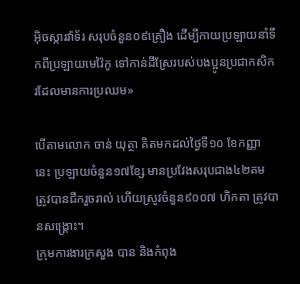អ៊ិចស្ការវ៉ាទ័រ សរុបចំនួន០៩គ្រឿង ដើម្បីកាយប្រឡាយនាំទឹកពីប្រឡាយមេវ៉ៃកូ ទៅកាន់ដីស្រែរបស់បងប្អូនប្រជាកសិករដែលមានការប្រឈម»

បើតាមលោក ចាន់ យុត្ថា គិតមកដល់ថ្ងៃទី១០ ខែកញ្ញា នេះ ប្រឡាយចំនួន១៧ខ្សែ មានប្រវែងសរុបជាង៤២គម ត្រូវបានជីករួចរាល់ ហើយស្រូវចំនួន៩០០៧ ហិកតា ត្រូវបានសង្គ្រោះ។
ក្រុមការងារក្រសួង បាន និងកំពុង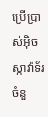ប្រើប្រាស់អ៊ិចស្កាវ៉ាទ័រ ចំនួ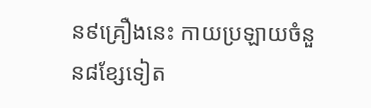ន៩គ្រឿងនេះ កាយប្រឡាយចំនួន៨ខ្សែទៀត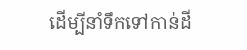ដើម្បីនាំទឹកទៅកាន់ដី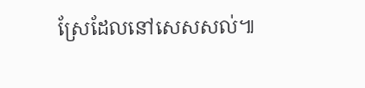ស្រែដែលនៅសេសសល់៕